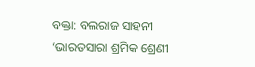ବକ୍ତା: ବଲରାଜ ସାହନୀ
‘ଭାରତସାରା ଶ୍ରମିକ ଶ୍ରେଣୀ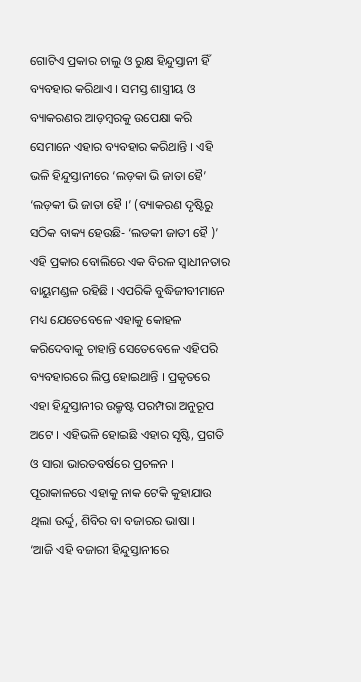ଗୋଟିଏ ପ୍ରକାର ଚାଲୁ ଓ ରୁକ୍ଷ ହିନ୍ଦୁସ୍ତାନୀ ହିଁ ବ୍ୟବହାର କରିଥାଏ । ସମସ୍ତ ଶାସ୍ତ୍ରୀୟ ଓ ବ୍ୟାକରଣର ଆଡ଼ମ୍ବରକୁ ଉପେକ୍ଷା କରି ସେମାନେ ଏହାର ବ୍ୟବହାର କରିଥାନ୍ତି । ଏହି ଭଳି ହିନ୍ଦୁସ୍ତାନୀରେ ‘ଲଡ଼କା ଭି ଜାତା ହୈ’ ‘ଲଡ଼କୀ ଭି ଜାତା ହୈ ।’ (ବ୍ୟାକରଣ ଦୃଷ୍ଟିରୁ ସଠିକ ବାକ୍ୟ ହେଉଛି- ‘ଲଡକୀ ଜାତୀ ହୈ )’ ଏହି ପ୍ରକାର ବୋଲିରେ ଏକ ବିରଳ ସ୍ୱାଧୀନତାର ବାୟୁମଣ୍ଡଳ ରହିଛି । ଏପରିକି ବୁଦ୍ଧିଜୀବୀମାନେ ମଧ୍ୟ ଯେତେବେଳେ ଏହାକୁ କୋହଳ କରିଦେବାକୁ ଚାହାନ୍ତି ସେତେବେଳେ ଏହିପରି ବ୍ୟବହାରରେ ଲିପ୍ତ ହୋଇଥାନ୍ତି । ପ୍ରକୃତରେ ଏହା ହିନ୍ଦୁସ୍ତାନୀର ଉକ୍ରୃଷ୍ଟ ପରମ୍ପରା ଅନୁରୂପ ଅଟେ । ଏହିଭଳି ହୋଇଛି ଏହାର ସୃଷ୍ଟି, ପ୍ରଗତି ଓ ସାରା ଭାରତବର୍ଷରେ ପ୍ରଚଳନ । ପୂରାକାଳରେ ଏହାକୁ ନାକ ଟେକି କୁହାଯାଉ ଥିଲା ଉର୍ଦ୍ଦୁ, ଶିବିର ବା ବଜାରର ଭାଷା ।
‘ଆଜି ଏହି ବଜାରୀ ହିନ୍ଦୁସ୍ତାନୀରେ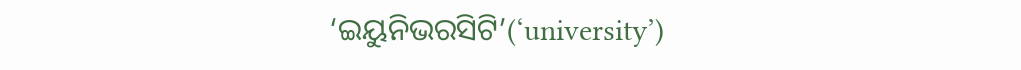‘ଇୟୁନିଭରସିଟି’(‘university’)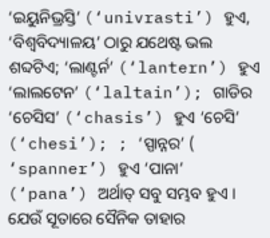‘ଇୟୁନିଭ୍ରସ୍ତି’ (‘univrasti’) ହୁଏ, ‘ବିଶ୍ୱବିଦ୍ୟାଳୟ’ ଠାରୁ ଯଥେଷ୍ଟ ଭଲ ଶବ୍ଦଟିଏ; ‘ଲାଣ୍ଟର୍ନ’ (‘lantern’) ହୁଏ ‘ଲାଲଟେନ’ (‘laltain’); ଗାଡିର ‘ଚେସିସ’ (‘chasis’) ହୁଏ ‘ଚେସି’ (‘chesi’); ; ‘ସ୍ପାନ୍ନର’ ( ‘spanner’) ହୁଏ ‘ପାନା’ (‘pana’) ଅର୍ଥାତ୍ ସବୁ ସମ୍ଭବ ହୁଏ । ଯେଉଁ ସୂତାରେ ସୈନିକ ତାହାର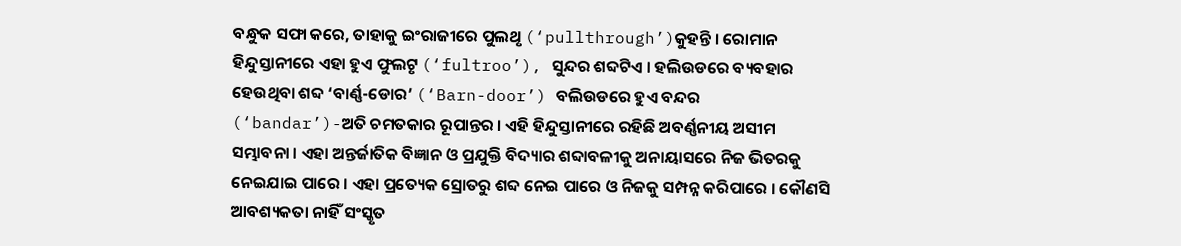ବନ୍ଧୁକ ସଫା କରେ, ତାହାକୁ ଇଂରାଜୀରେ ପୁଲଥୃ (‘pullthrough’)କୁହନ୍ତି । ରୋମାନ ହିନ୍ଦୁସ୍ତାନୀରେ ଏହା ହୁଏ ଫୁଲଟୃ (‘fultroo’), ସୁନ୍ଦର ଶବ୍ଦଟିଏ । ହଲିଉଡରେ ବ୍ୟବହାର ହେଉଥିବା ଶବ୍ଦ ‘ବାର୍ଣ୍ଣ-ଡୋର’ (‘Barn-door’) ବଲିଉଡରେ ହୁଏ ବନ୍ଦର (‘bandar’)-ଅତି ଚମତକାର ରୂପାନ୍ତର । ଏହି ହିନ୍ଦୁସ୍ତାନୀରେ ରହିଛି ଅବର୍ଣ୍ଣନୀୟ ଅସୀମ ସମ୍ଭାବନା । ଏହା ଅନ୍ତର୍ଜାତିକ ବିଜ୍ଞାନ ଓ ପ୍ରଯୁକ୍ତି ବିଦ୍ୟାର ଶବ୍ଦାବଳୀକୁ ଅନାୟାସରେ ନିଜ ଭିତରକୁ ନେଇଯାଇ ପାରେ । ଏହା ପ୍ରତ୍ୟେକ ସ୍ରୋତରୁ ଶବ୍ଦ ନେଇ ପାରେ ଓ ନିଜକୁ ସମ୍ପନ୍ନ କରିପାରେ । କୌଣସି ଆବଶ୍ୟକତା ନାହିଁ ସଂସ୍କୃତ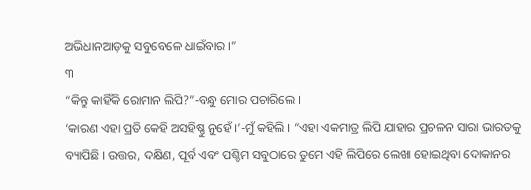ଅଭିଧାନଆଡ଼କୁ ସବୁବେଳେ ଧାଇଁବାର ।”
୩
“କିନ୍ତୁ କାହିଁକି ରୋମାନ ଲିପି?”-ବନ୍ଧୁ ମୋର ପଚାରିଲେ ।
‘କାରଣ ଏହା ପ୍ରତି କେହି ଅସହିଷ୍ଣୁ ନୁହେଁ ।’-ମୁଁ କହିଲି । “ଏହା ଏକମାତ୍ର ଲିପି ଯାହାର ପ୍ରଚଳନ ସାରା ଭାରତକୁ ବ୍ୟାପିଛି । ଉତ୍ତର, ଦକ୍ଷିଣ, ପୂର୍ବ ଏବଂ ପଶ୍ଚିମ ସବୁଠାରେ ତୁମେ ଏହି ଲିପିରେ ଲେଖା ହୋଇଥିବା ଦୋକାନର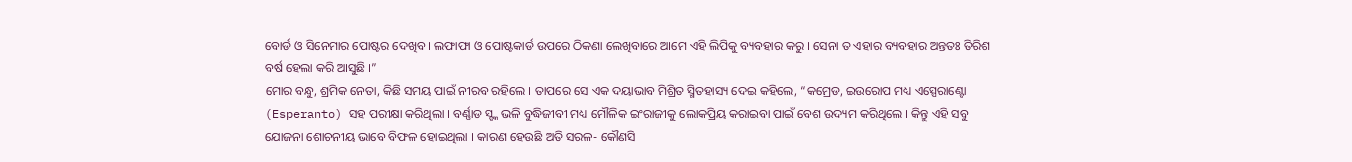ବୋର୍ଡ ଓ ସିନେମାର ପୋଷ୍ଟର ଦେଖିବ । ଲଫାଫା ଓ ପୋଷ୍ଟକାର୍ଡ ଉପରେ ଠିକଣା ଲେଖିବାରେ ଆମେ ଏହି ଲିପିକୁ ବ୍ୟବହାର କରୁ । ସେନା ତ ଏହାର ବ୍ୟବହାର ଅନ୍ତତଃ ତିରିଶ ବର୍ଷ ହେଲା କରି ଆସୁଛି ।”
ମୋର ବନ୍ଧୁ, ଶ୍ରମିକ ନେତା, କିଛି ସମୟ ପାଇଁ ନୀରବ ରହିଲେ । ତାପରେ ସେ ଏକ ଦୟାଭାବ ମିଶ୍ରିତ ସ୍ମିତହାସ୍ୟ ଦେଇ କହିଲେ, “କମ୍ରେଡ, ଇଉରୋପ ମଧ୍ୟ ଏସ୍ପେରାଣ୍ଟୋ (Esperanto) ସହ ପରୀକ୍ଷା କରିଥିଲା । ବର୍ଣ୍ଣାଡ ସ୍ଙ୍କ ଭଳି ବୁଦ୍ଧିଜୀବୀ ମଧ୍ୟ ମୌଳିକ ଇଂରାଜୀକୁ ଲୋକପ୍ରିୟ କରାଇବା ପାଇଁ ବେଶ ଉଦ୍ୟମ କରିଥିଲେ । କିନ୍ତୁ ଏହି ସବୁ ଯୋଜନା ଶୋଚନୀୟ ଭାବେ ବିଫଳ ହୋଇଥିଲା । କାରଣ ହେଉଛି ଅତି ସରଳ- କୌଣସି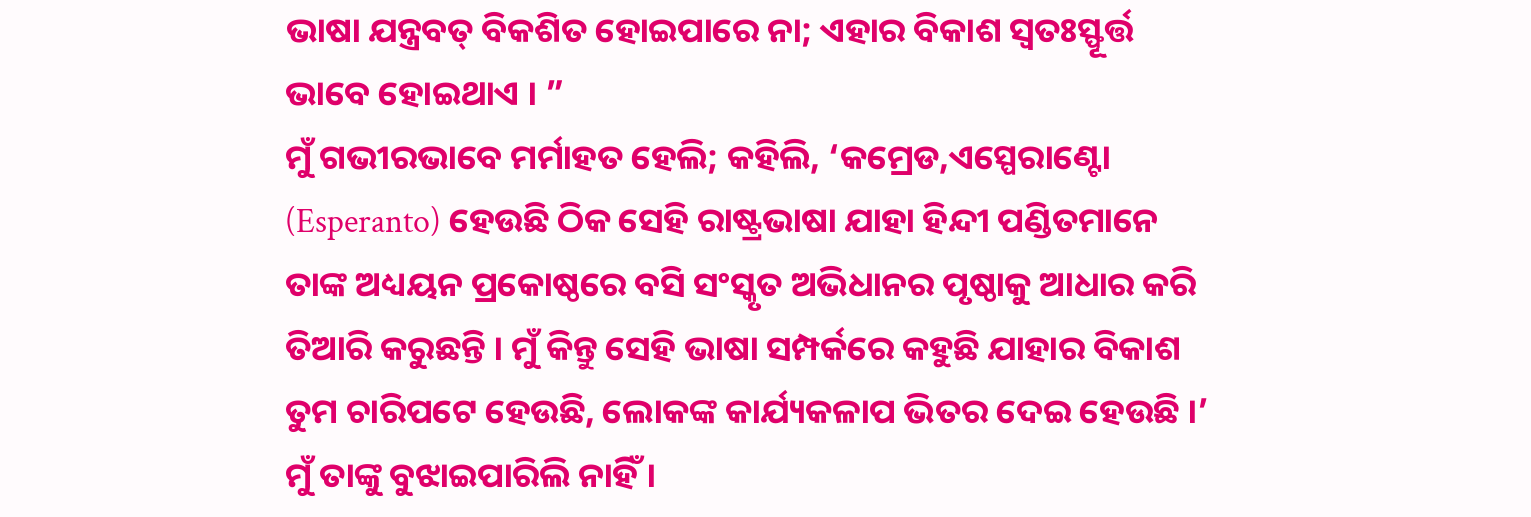ଭାଷା ଯନ୍ତ୍ରବତ୍ ବିକଶିତ ହୋଇପାରେ ନା; ଏହାର ବିକାଶ ସ୍ୱତଃସ୍ଫୂର୍ତ୍ତ ଭାବେ ହୋଇଥାଏ । ”
ମୁଁ ଗଭୀରଭାବେ ମର୍ମାହତ ହେଲି; କହିଲି, ‘କମ୍ରେଡ,ଏସ୍ପେରାଣ୍ଟୋ (Esperanto) ହେଉଛି ଠିକ ସେହି ରାଷ୍ଟ୍ରଭାଷା ଯାହା ହିନ୍ଦୀ ପଣ୍ଡିତମାନେ ତାଙ୍କ ଅଧ୍ୟୟନ ପ୍ରକୋଷ୍ଠରେ ବସି ସଂସ୍କୃତ ଅଭିଧାନର ପୃଷ୍ଠାକୁ ଆଧାର କରି ତିଆରି କରୁଛନ୍ତି । ମୁଁ କିନ୍ତୁ ସେହି ଭାଷା ସମ୍ପର୍କରେ କହୁଛି ଯାହାର ବିକାଶ ତୁମ ଚାରିପଟେ ହେଉଛି, ଲୋକଙ୍କ କାର୍ଯ୍ୟକଳାପ ଭିତର ଦେଇ ହେଉଛି ।’
ମୁଁ ତାଙ୍କୁ ବୁଝାଇପାରିଲି ନାହିଁ ।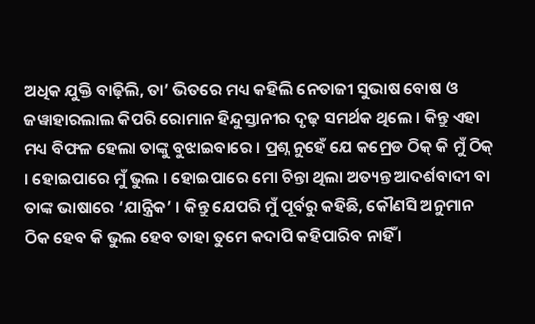ଅଧିକ ଯୁକ୍ତି ବାଢ଼ିଲି, ତା’ ଭିତରେ ମଧ୍ୟ କହିଲି ନେତାଜୀ ସୁଭାଷ ବୋଷ ଓ ଜୱାହାରଲାଲ କିପରି ରୋମାନ ହିନ୍ଦୁସ୍ତାନୀର ଦୃଢ଼ ସମର୍ଥକ ଥିଲେ । କିନ୍ତୁ ଏହା ମଧ୍ୟ ବିଫଳ ହେଲା ତାଙ୍କୁ ବୁଝାଇବାରେ । ପ୍ରଶ୍ନ ନୁହେଁ ଯେ କମ୍ରେଡ ଠିକ୍ କି ମୁଁ ଠିକ୍ । ହୋଇପାରେ ମୁଁ ଭୁଲ । ହୋଇପାରେ ମୋ ଚିନ୍ତା ଥିଲା ଅତ୍ୟନ୍ତ ଆଦର୍ଶବାଦୀ ବା ତାଙ୍କ ଭାଷାରେ ‘ଯାନ୍ତ୍ରିକ’ । କିନ୍ତୁ ଯେପରି ମୁଁ ପୂର୍ବରୁ କହିଛି, କୌଣସି ଅନୁମାନ ଠିକ ହେବ କି ଭୁଲ ହେବ ତାହା ତୁମେ କଦାପି କହିପାରିବ ନାହିଁ ।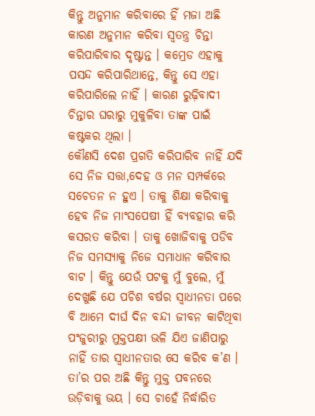କିନ୍ତୁ ଅନୁମାନ କରିବାରେ ହିଁ ମଜା ଅଛି କାରଣ ଅନୁମାନ କରିବା ସ୍ୱତନ୍ତ୍ର ଚିନ୍ତା କରିପାରିବାର ଦୃଷ୍ଟାନ୍ତ । କମ୍ରେଡ ଏହାକୁ ପସନ୍ଦ କରିପାରିଥାନ୍ତେ, କିନ୍ତୁ ସେ ଏହା କରିପାରିଲେ ନାହିଁ । କାରଣ ରୁଢ଼ିବାଦୀ ଚିନ୍ତାର ଘରାରୁ ମୁକୁଳିବା ତାଙ୍କ ପାଇଁ କଷ୍ଟକର ଥିଲା ।
କୌଣସି ଦେଶ ପ୍ରଗତି କରିପାରିବ ନାହିଁ ଯଦି ସେ ନିଜ ସତ୍ତା,ଦେହ ଓ ମନ ସମ୍ପର୍କରେ ସଚେତନ ନ ହୁଏ । ତାକୁ ଶିକ୍ଷା କରିବାକୁ ହେବ ନିଜ ମାଂସପେଷୀ ହିଁ ବ୍ୟବହାର କରି କସରତ କରିବା । ତାକୁ ଖୋଜିବାକୁ ପଡିବ ନିଜ ସମସ୍ୟାକୁ ନିଜେ ସମାଧାନ କରିବାର ବାଟ । କିନ୍ତୁ ଯେଉଁ ପଟକୁ ମୁଁ ବୁଲେ, ମୁଁ ଦେଖୁଛି ଯେ ପଚିଶ ବର୍ଷର ସ୍ୱାଧୀନତା ପରେ ବି ଆମେ ଦୀର୍ଘ ଦିନ ବନ୍ଦୀ ଜୀବନ କାଟିଥିବା ପଂଜୁରୀରୁ ମୁକ୍ତପକ୍ଷୀ ଭଳି ଯିଏ ଜାଣିପାରୁ ନାହିଁ ତାର ସ୍ୱାଧୀନତାର ସେ କରିବ କ’ଣ । ତା’ର ପର ଅଛି କିନ୍ତୁ ମୁକ୍ତ ପବନରେ ଉଡ଼ିବାକୁ ଭୟ । ସେ ଚାହେଁ ନିର୍ଦ୍ଧାରିତ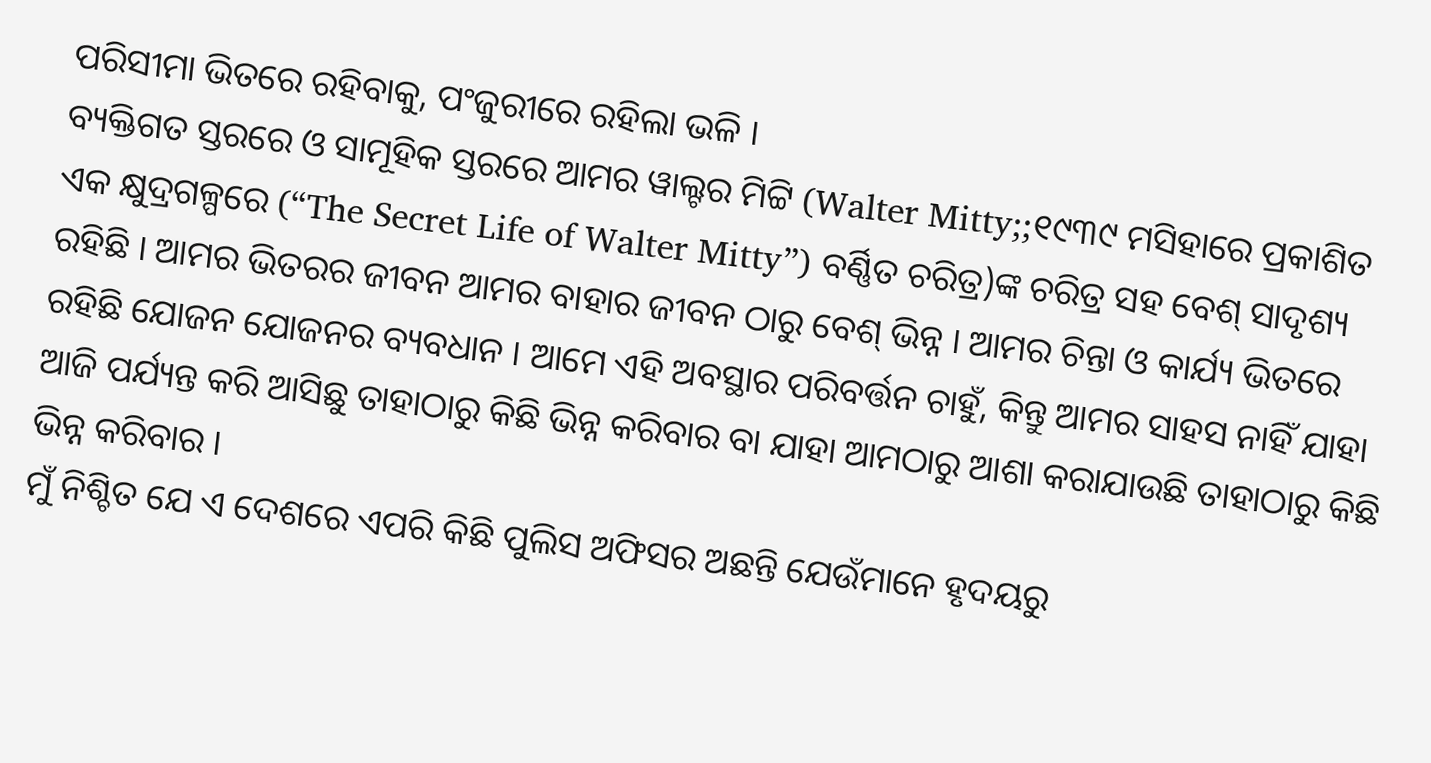ପରିସୀମା ଭିତରେ ରହିବାକୁ, ପଂଜୁରୀରେ ରହିଲା ଭଳି ।
ବ୍ୟକ୍ତିଗତ ସ୍ତରରେ ଓ ସାମୂହିକ ସ୍ତରରେ ଆମର ୱାଲ୍ଟର ମିଟ୍ଟି (Walter Mitty;;୧୯୩୯ ମସିହାରେ ପ୍ରକାଶିତ ଏକ କ୍ଷୁଦ୍ରଗଳ୍ପରେ (“The Secret Life of Walter Mitty”) ବର୍ଣ୍ଣିତ ଚରିତ୍ର)ଙ୍କ ଚରିତ୍ର ସହ ବେଶ୍ ସାଦୃଶ୍ୟ ରହିଛି । ଆମର ଭିତରର ଜୀବନ ଆମର ବାହାର ଜୀବନ ଠାରୁ ବେଶ୍ ଭିନ୍ନ । ଆମର ଚିନ୍ତା ଓ କାର୍ଯ୍ୟ ଭିତରେ ରହିଛି ଯୋଜନ ଯୋଜନର ବ୍ୟବଧାନ । ଆମେ ଏହି ଅବସ୍ଥାର ପରିବର୍ତ୍ତନ ଚାହୁଁ, କିନ୍ତୁ ଆମର ସାହସ ନାହିଁ ଯାହା ଆଜି ପର୍ଯ୍ୟନ୍ତ କରି ଆସିଛୁ ତାହାଠାରୁ କିଛି ଭିନ୍ନ କରିବାର ବା ଯାହା ଆମଠାରୁ ଆଶା କରାଯାଉଛି ତାହାଠାରୁ କିଛି ଭିନ୍ନ କରିବାର ।
ମୁଁ ନିଶ୍ଚିତ ଯେ ଏ ଦେଶରେ ଏପରି କିଛି ପୁଲିସ ଅଫିସର ଅଛନ୍ତି ଯେଉଁମାନେ ହୃଦୟରୁ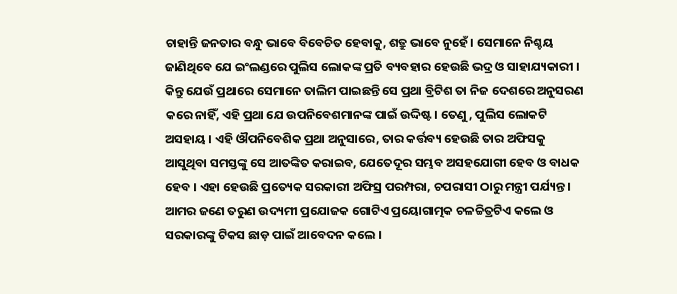ଚାହାନ୍ତି ଜନତାର ବନ୍ଧୁ ଭାବେ ବିବେଚିତ ହେବାକୁ, ଶତ୍ରୁ ଭାବେ ନୁହେଁ । ସେମାନେ ନିଶ୍ଚୟ ଜାଣିଥିବେ ଯେ ଇଂଲଣ୍ଡରେ ପୁଲିସ ଲୋକଙ୍କ ପ୍ରତି ବ୍ୟବହାର ହେଉଛି ଭଦ୍ର ଓ ସାହାଯ୍ୟକାରୀ । କିନ୍ତୁ ଯେଉଁ ପ୍ରଥାରେ ସେମାନେ ତାଲିମ ପାଇଛନ୍ତି ସେ ପ୍ରଥା ବ୍ରିଟିଶ ତା ନିଜ ଦେଶରେ ଅନୁସରଣ କରେ ନାହିଁ, ଏହି ପ୍ରଥା ଯେ ଉପନିବେଶମାନଙ୍କ ପାଇଁ ଉଦ୍ଦିଷ୍ଟ । ତେଣୁ, ପୁଲିସ ଲୋକଟି ଅସହାୟ । ଏହି ଔପନିବେଶିକ ପ୍ରଥା ଅନୁସାରେ, ତାର କର୍ତ୍ତବ୍ୟ ହେଉଛି ତାର ଅଫିସକୁ ଆସୁଥିବା ସମସ୍ତଙ୍କୁ ସେ ଆତଙ୍କିତ କରାଇବ, ଯେତେଦୂର ସମ୍ଭବ ଅସହଯୋଗୀ ହେବ ଓ ବାଧକ ହେବ । ଏହା ହେଉଛି ପ୍ରତ୍ୟେକ ସରକାରୀ ଅଫିସ୍ର ପରମ୍ପରା, ଚପରାସୀ ଠାରୁ ମନ୍ତ୍ରୀ ପର୍ଯ୍ୟନ୍ତ ।
ଆମର ଜଣେ ତରୁଣ ଉଦ୍ୟମୀ ପ୍ରଯୋଜକ ଗୋଟିଏ ପ୍ରୟୋଗାତ୍ମକ ଚଳଚ୍ଚିତ୍ରଟିଏ କଲେ ଓ ସରକାରଙ୍କୁ ଟିକସ ଛାଡ଼ ପାଇଁ ଆବେଦନ କଲେ ।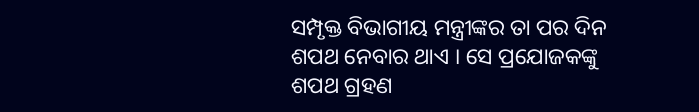ସମ୍ପୃକ୍ତ ବିଭାଗୀୟ ମନ୍ତ୍ରୀଙ୍କର ତା ପର ଦିନ ଶପଥ ନେବାର ଥାଏ । ସେ ପ୍ରଯୋଜକଙ୍କୁ ଶପଥ ଗ୍ରହଣ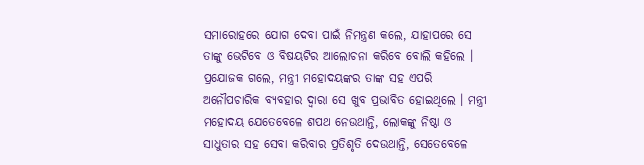ସମାରୋହରେ ଯୋଗ ଦେବା ପାଇଁ ନିମନ୍ତ୍ରଣ କଲେ, ଯାହାପରେ ସେ ତାଙ୍କୁ ଭେଟିବେ ଓ ବିଷୟଟିର ଆଲୋଚନା କରିବେ ବୋଲି କହିଲେ । ପ୍ରଯୋଜକ ଗଲେ, ମନ୍ତ୍ରୀ ମହୋଦୟଙ୍କର ତାଙ୍କ ସହ ଏପରି ଅନୌପଚାରିକ ବ୍ୟବହାର ଦ୍ୱାରା ସେ ଖୁବ ପ୍ରଭାବିତ ହୋଇଥିଲେ । ମନ୍ତ୍ରୀ ମହୋଦୟ ଯେତେବେଳେ ଶପଥ ନେଉଥାନ୍ତି, ଲୋକଙ୍କୁ ନିଷ୍ଠା ଓ ସାଧୁତାର ସହ ସେବା କରିବାର ପ୍ରତିଶୃତି ଦେଉଥାନ୍ତି, ସେତେବେଳେ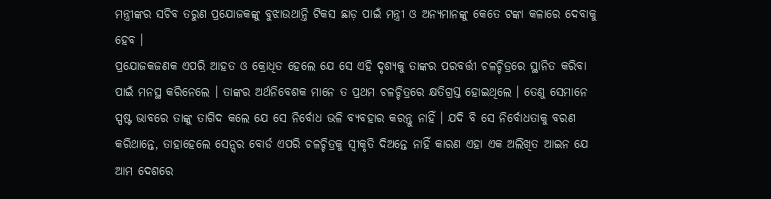ମନ୍ତ୍ରୀଙ୍କର ସଚିବ ତରୁଣ ପ୍ରଯୋଜକଙ୍କୁ ବୁଝାଉଥାନ୍ତି ଟିକସ ଛାଡ଼ ପାଇଁ ମନ୍ତ୍ରୀ ଓ ଅନ୍ୟମାନଙ୍କୁ କେତେ ଟଙ୍କା କଳାରେ ଦେବାକୁ ହେବ ।
ପ୍ରଯୋଜକଜଣକ ଏପରି ଆହତ ଓ କ୍ରୋଧିତ ହେଲେ ଯେ ସେ ଏହି ଦୃଶ୍ୟକୁ ତାଙ୍କର ପରବର୍ତ୍ତୀ ଚଳଚ୍ଚିତ୍ରରେ ସ୍ଥାନିତ କରିବା ପାଇଁ ମନସ୍ଥ କରିନେଲେ । ତାଙ୍କର ଅର୍ଥନିବେଶକ ମାନେ ତ ପ୍ରଥମ ଚଳଚ୍ଚିତ୍ରରେ କ୍ଷତିଗ୍ରସ୍ତ ହୋଇଥିଲେ । ତେଣୁ ସେମାନେ ସ୍ପଷ୍ଟ ଭାବରେ ତାଙ୍କୁ ତାଗିଦ କଲେ ଯେ ସେ ନିର୍ବୋଧ ଭଳି ବ୍ୟବହାର କରନ୍ତୁ ନାହିଁ । ଯଦି ବି ସେ ନିର୍ବୋଧତାକୁ ବରଣ କରିଥାନ୍ତେ, ତାହାହେଲେ ସେନ୍ସର ବୋର୍ଡ ଏପରି ଚଳଚ୍ଚିତ୍ରକୁ ସ୍ୱୀକୃତି ଦିଅନ୍ତେ ନାହିଁ କାରଣ ଏହା ଏକ ଅଲିଖିତ ଆଇନ ଯେ ଆମ ଦେଶରେ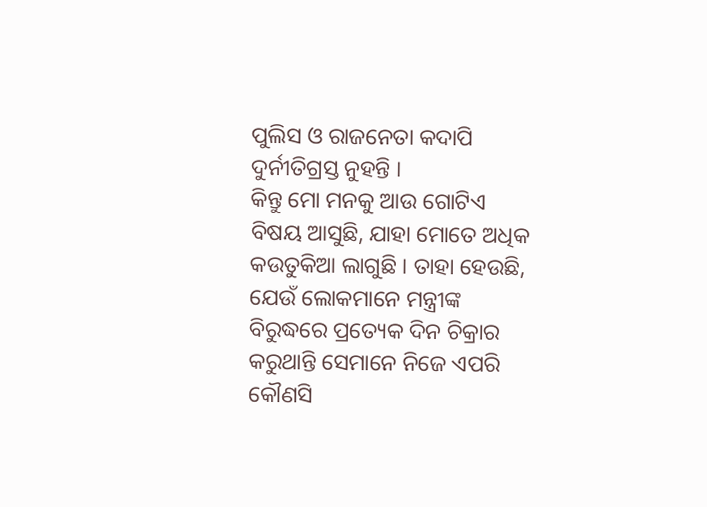ପୁଲିସ ଓ ରାଜନେତା କଦାପି ଦୁର୍ନୀତିଗ୍ରସ୍ତ ନୁହନ୍ତି ।
କିନ୍ତୁ ମୋ ମନକୁ ଆଉ ଗୋଟିଏ ବିଷୟ ଆସୁଛି, ଯାହା ମୋତେ ଅଧିକ କଉତୁକିଆ ଲାଗୁଛି । ତାହା ହେଉଛି, ଯେଉଁ ଲୋକମାନେ ମନ୍ତ୍ରୀଙ୍କ ବିରୁଦ୍ଧରେ ପ୍ରତ୍ୟେକ ଦିନ ଚିକ୍ରାର କରୁଥାନ୍ତି ସେମାନେ ନିଜେ ଏପରି କୌଣସି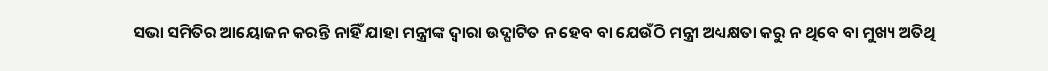ସଭା ସମିତିର ଆୟୋଜନ କରନ୍ତି ନାହିଁ ଯାହା ମନ୍ତ୍ରୀଙ୍କ ଦ୍ୱାରା ଉଦ୍ଘାଟିତ ନ ହେବ ବା ଯେଉଁଠି ମନ୍ତ୍ରୀ ଅଧ୍ୟକ୍ଷତା କରୁ ନ ଥିବେ ବା ମୁଖ୍ୟ ଅତିଥି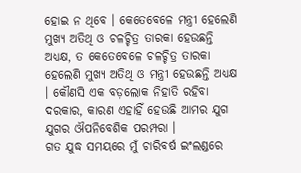ହୋଇ ନ ଥିବେ । କେତେବେଳେ ମନ୍ତ୍ରୀ ହେଲେଣି ମୁଖ୍ୟ ଅତିଥି ଓ ଚଳଚ୍ଚିତ୍ର ତାରକା ହେଉଛନ୍ତି ଅଧ୍ୟକ୍ଷ, ତ କେତେବେଳେ ଚଳଚ୍ଚିତ୍ର ତାରକା ହେଲେଣି ମୁଖ୍ୟ ଅତିଥି ଓ ମନ୍ତ୍ରୀ ହେଉଛନ୍ତି ଅଧ୍ୟକ୍ଷ । କୌଣସି ଏକ ବଡ଼ଲୋକ ନିହାତି ରହିବା ଦରକାର, କାରଣ ଏହାହିଁ ହେଉଛି ଆମର ଯୁଗ ଯୁଗର ଔପନିବେଶିକ ପରମ୍ପରା ।
ଗତ ଯୁଦ୍ଧ ସମୟରେ ମୁଁ ଚାରିବର୍ଷ ଇଂଲଣ୍ଡରେ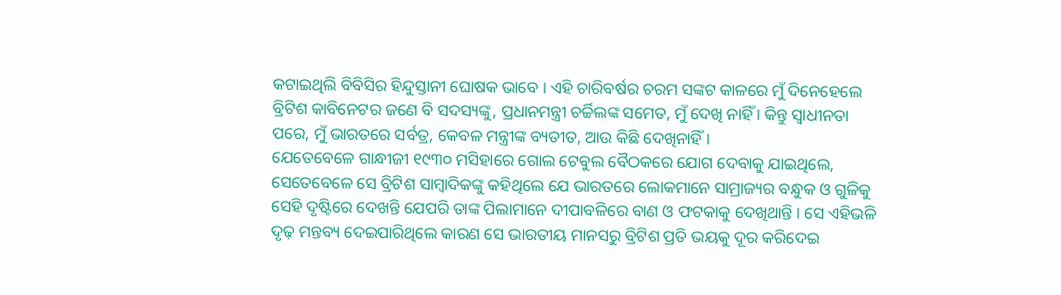କଟାଇଥିଲି ବିବିସିର ହିନ୍ଦୁସ୍ତାନୀ ଘୋଷକ ଭାବେ । ଏହି ଚାରିବର୍ଷର ଚରମ ସଙ୍କଟ କାଳରେ ମୁଁ ଦିନେହେଲେ ବ୍ରିଟିଶ କାବିନେଟର ଜଣେ ବି ସଦସ୍ୟଙ୍କୁ, ପ୍ରଧାନମନ୍ତ୍ରୀ ଚର୍ଚ୍ଚିଲଙ୍କ ସମେତ, ମୁଁ ଦେଖି ନାହିଁ । କିନ୍ତୁ ସ୍ୱାଧୀନତା ପରେ, ମୁଁ ଭାରତରେ ସର୍ବତ୍ର, କେବଳ ମନ୍ତ୍ରୀଙ୍କ ବ୍ୟତୀତ, ଆଉ କିଛି ଦେଖିନାହିଁ ।
ଯେତେବେଳେ ଗାନ୍ଧୀଜୀ ୧୯୩୦ ମସିହାରେ ଗୋଲ ଟେବୁଲ ବୈଠକରେ ଯୋଗ ଦେବାକୁ ଯାଇଥିଲେ, ସେତେବେଳେ ସେ ବ୍ରିଟିଶ ସାମ୍ବାଦିକଙ୍କୁ କହିଥିଲେ ଯେ ଭାରତରେ ଲୋକମାନେ ସାମ୍ରାଜ୍ୟର ବନ୍ଧୁକ ଓ ଗୁଳିକୁ ସେହି ଦୃଷ୍ଟିରେ ଦେଖନ୍ତି ଯେପରି ତାଙ୍କ ପିଲାମାନେ ଦୀପାବଳିରେ ବାଣ ଓ ଫଟକାକୁ ଦେଖିଥାନ୍ତି । ସେ ଏହିଭଳି ଦୃଢ଼ ମନ୍ତବ୍ୟ ଦେଇପାରିଥିଲେ କାରଣ ସେ ଭାରତୀୟ ମାନସରୁ ବ୍ରିଟିଶ ପ୍ରତି ଭୟକୁ ଦୂର କରିଦେଇ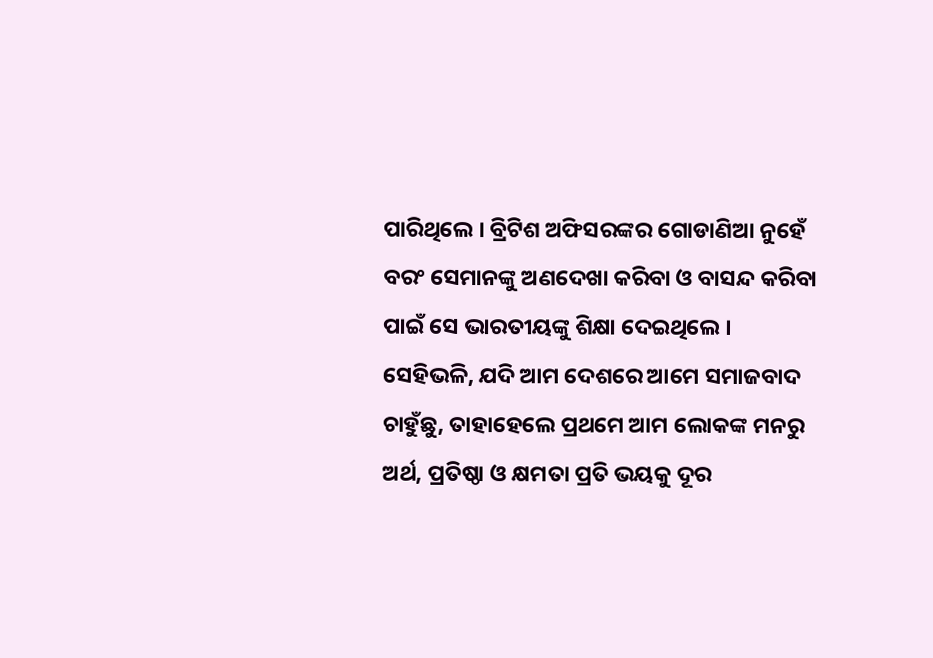ପାରିଥିଲେ । ବ୍ରିଟିଶ ଅଫିସରଙ୍କର ଗୋଡାଣିଆ ନୁହେଁ ବରଂ ସେମାନଙ୍କୁ ଅଣଦେଖା କରିବା ଓ ବାସନ୍ଦ କରିବା ପାଇଁ ସେ ଭାରତୀୟଙ୍କୁ ଶିକ୍ଷା ଦେଇଥିଲେ ।
ସେହିଭଳି, ଯଦି ଆମ ଦେଶରେ ଆମେ ସମାଜବାଦ ଚାହୁଁଛୁ, ତାହାହେଲେ ପ୍ରଥମେ ଆମ ଲୋକଙ୍କ ମନରୁ ଅର୍ଥ, ପ୍ରତିଷ୍ଠା ଓ କ୍ଷମତା ପ୍ରତି ଭୟକୁ ଦୂର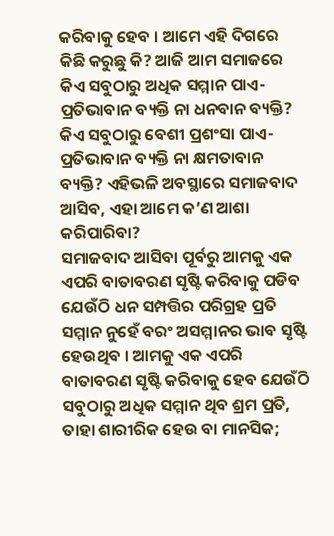କରିବାକୁ ହେବ । ଆମେ ଏହି ଦିଗରେ କିଛି କରୁଛୁ କି? ଆଜି ଆମ ସମାଜରେ କିଏ ସବୁଠାରୁ ଅଧିକ ସମ୍ମାନ ପାଏ-ପ୍ରତିଭାବାନ ବ୍ୟକ୍ତି ନା ଧନବାନ ବ୍ୟକ୍ତି? କିଏ ସବୁଠାରୁ ବେଶୀ ପ୍ରଶଂସା ପାଏ-ପ୍ରତିଭାବାନ ବ୍ୟକ୍ତି ନା କ୍ଷମତାବାନ ବ୍ୟକ୍ତି? ଏହିଭଳି ଅବସ୍ଥାରେ ସମାଜବାଦ ଆସିବ, ଏହା ଆମେ କ’ଣ ଆଶା କରିପାରିବା?
ସମାଜବାଦ ଆସିବା ପୂର୍ବରୁ ଆମକୁ ଏକ ଏପରି ବାତାବରଣ ସୃଷ୍ଟି କରିବାକୁ ପଡିବ ଯେଉଁଠି ଧନ ସମ୍ପତ୍ତିର ପରିଗ୍ରହ ପ୍ରତି ସମ୍ମାନ ନୁହେଁ ବରଂ ଅସମ୍ମାନର ଭାବ ସୃଷ୍ଟି ହେଉଥିବ । ଆମକୁ ଏକ ଏପରି ବାତାବରଣ ସୃଷ୍ଟି କରିବାକୁ ହେବ ଯେଉଁଠି ସବୁଠାରୁ ଅଧିକ ସମ୍ମାନ ଥିବ ଶ୍ରମ ପ୍ରତି, ତାହା ଶାରୀରିକ ହେଉ ବା ମାନସିକ;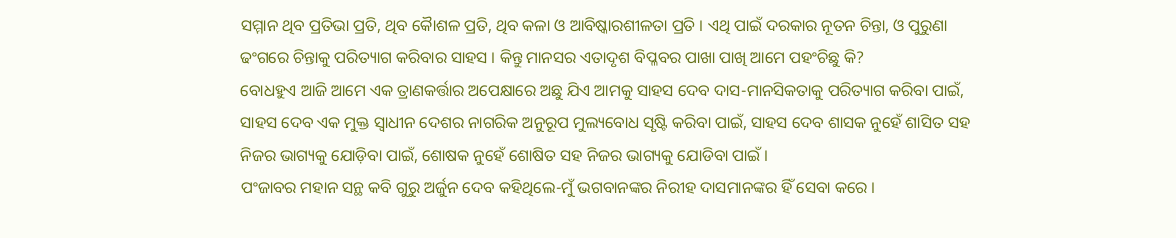ସମ୍ମାନ ଥିବ ପ୍ରତିଭା ପ୍ରତି, ଥିବ କୈାଶଳ ପ୍ରତି, ଥିବ କଳା ଓ ଆବିଷ୍କାରଶୀଳତା ପ୍ରତି । ଏଥି ପାଇଁ ଦରକାର ନୂତନ ଚିନ୍ତା, ଓ ପୁରୁଣା ଢଂଗରେ ଚିନ୍ତାକୁ ପରିତ୍ୟାଗ କରିବାର ସାହସ । କିନ୍ତୁ ମାନସର ଏତାଦୃଶ ବିପ୍ଳବର ପାଖା ପାଖି ଆମେ ପହଂଚିଛୁ କି?
ବୋଧହୁଏ ଆଜି ଆମେ ଏକ ତ୍ରାଣକର୍ତ୍ତାର ଅପେକ୍ଷାରେ ଅଛୁ ଯିଏ ଆମକୁ ସାହସ ଦେବ ଦାସ-ମାନସିକତାକୁ ପରିତ୍ୟାଗ କରିବା ପାଇଁ, ସାହସ ଦେବ ଏକ ମୁକ୍ତ ସ୍ୱାଧୀନ ଦେଶର ନାଗରିକ ଅନୁରୂପ ମୁଲ୍ୟବୋଧ ସୃଷ୍ଟି କରିବା ପାଇଁ, ସାହସ ଦେବ ଶାସକ ନୁହେଁ ଶାସିତ ସହ ନିଜର ଭାଗ୍ୟକୁ ଯୋଡ଼ିବା ପାଇଁ, ଶୋଷକ ନୁହେଁ ଶୋଷିତ ସହ ନିଜର ଭାଗ୍ୟକୁ ଯୋଡିବା ପାଇଁ ।
ପଂଜାବର ମହାନ ସନ୍ଥ କବି ଗୁରୁ ଅର୍ଜୁନ ଦେବ କହିଥିଲେ-ମୁଁ ଭଗବାନଙ୍କର ନିରୀହ ଦାସମାନଙ୍କର ହିଁ ସେବା କରେ ।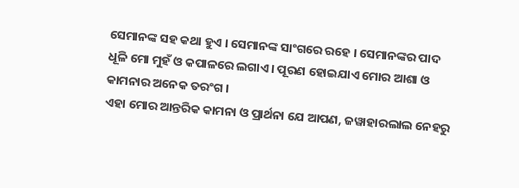ସେମାନଙ୍କ ସହ କଥା ହୁଏ । ସେମାନଙ୍କ ସାଂଗରେ ରହେ । ସେମାନଙ୍କର ପାଦ ଧୂଳି ମୋ ମୁହଁ ଓ କପାଳରେ ଲଗାଏ । ପୂରଣ ହୋଇଯାଏ ମୋର ଆଶା ଓ କାମନାର ଅନେକ ତରଂଗ ।
ଏହା ମୋର ଆନ୍ତରିକ କାମନା ଓ ପ୍ରାର୍ଥନା ଯେ ଆପଣ, ଜୱାହାରଲାଲ ନେହରୁ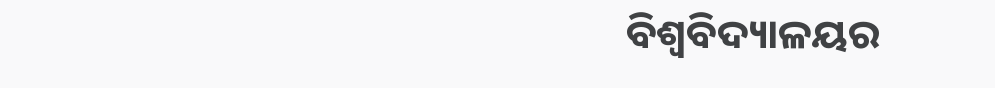ବିଶ୍ୱବିଦ୍ୟାଳୟର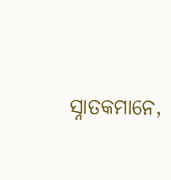ସ୍ନାତକମାନେ,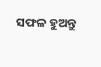ସଫଳ ହୁଅନ୍ତୁ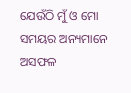ଯେଉଁଠି ମୁଁ ଓ ମୋ ସମୟର ଅନ୍ୟମାନେ ଅସଫଳ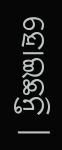ହୋଇଛନ୍ତି ।